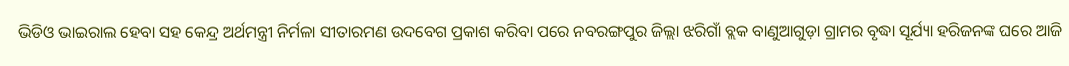ଭିଡିଓ ଭାଇରାଲ ହେବା ସହ କେନ୍ଦ୍ର ଅର୍ଥମନ୍ତ୍ରୀ ନିର୍ମଳା ସୀତାରମଣ ଉଦବେଗ ପ୍ରକାଶ କରିବା ପରେ ନବରଙ୍ଗପୁର ଜିଲ୍ଲା ଝରିଗାଁ ବ୍ଲକ ବାଣୁଆଗୁଡ଼ା ଗ୍ରାମର ବୃଦ୍ଧା ସୂର୍ଯ୍ୟା ହରିଜନଙ୍କ ଘରେ ଆଜି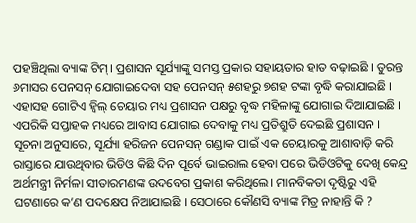ପହଞ୍ଚିଥିଲା ବ୍ୟାଙ୍କ ଟିମ୍। ପ୍ରଶାସନ ସୂର୍ଯ୍ୟାଙ୍କୁ ସମସ୍ତ ପ୍ରକାର ସହାୟତାର ହାତ ବଢ଼ାଇଛି । ତୁରନ୍ତ ୬ମାସର ପେନସନ୍ ଯୋଗାଇଦେବା ସହ ପେନସନ୍ ୫ଶହରୁ ୭ଶହ ଟଙ୍କା ବୃଦ୍ଧି କରାଯାଇଛି । ଏହାସହ ଗୋଟିଏ ହ୍ୱିଲ୍ ଚେୟାର ମଧ୍ୟ ପ୍ରଶାସନ ପକ୍ଷରୁ ବୃଦ୍ଧ ମହିଳାଙ୍କୁ ଯୋଗାଇ ଦିଆଯାଇଛି । ଏପରିକି ସପ୍ତାହକ ମଧ୍ୟରେ ଆବାସ ଯୋଗାଇ ଦେବାକୁ ମଧ୍ୟ ପ୍ରତିଶ୍ରୁତି ଦେଇଛି ପ୍ରଶାସନ ।
ସୂଚନା ଅନୁସାରେ, ସୂର୍ଯ୍ୟା ହରିଜନ ପେନସନ୍ ଗଣ୍ଡାକ ପାଇଁ ଏକ ଚେୟାରକୁ ଆଶାବାଡ଼ି କରି ରାସ୍ତାରେ ଯାଉଥିବାର ଭିଡିଓ କିଛି ଦିନ ପୂର୍ବେ ଭାଇରାଲ ହେବା ପରେ ଭିଡିଓଟିକୁ ଦେଖି କେନ୍ଦ୍ର ଅର୍ଥମନ୍ତ୍ରୀ ନିର୍ମଳା ସୀତାରମଣଙ୍କ ଉଦବେଗ ପ୍ରକାଶ କରିଥିଲେ। ମାନବିକତା ଦୃଷ୍ଟିରୁ ଏହି ଘଟଣାରେ କ’ଣ ପଦକ୍ଷେପ ନିଆଯାଇଛି । ସେଠାରେ କୌଣସି ବ୍ୟାଙ୍କ ମିତ୍ର ନାହାନ୍ତି କି ?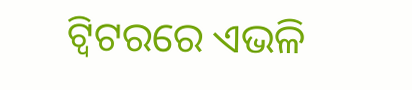ଟ୍ୱିଟରରେ ଏଭଳି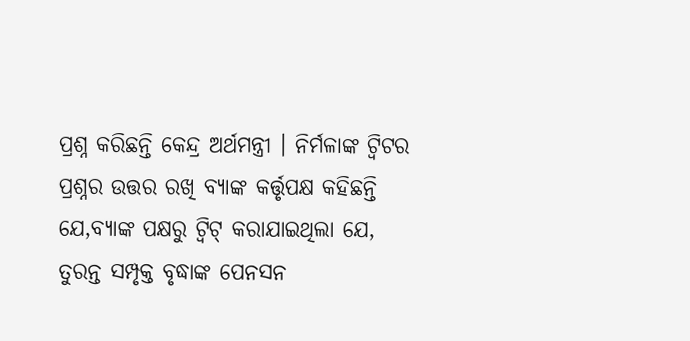ପ୍ରଶ୍ନ କରିଛନ୍ତି କେନ୍ଦ୍ର ଅର୍ଥମନ୍ତ୍ରୀ । ନିର୍ମଳାଙ୍କ ଟ୍ୱିଟର ପ୍ରଶ୍ନର ଉତ୍ତର ରଖି ବ୍ୟାଙ୍କ କର୍ତ୍ତୃପକ୍ଷ କହିଛନ୍ତି ଯେ,ବ୍ୟାଙ୍କ ପକ୍ଷରୁ ଟ୍ୱିଟ୍ କରାଯାଇଥିଲା ଯେ, ତୁରନ୍ତ ସମ୍ପୃକ୍ତ ବୃଦ୍ଧାଙ୍କ ପେନସନ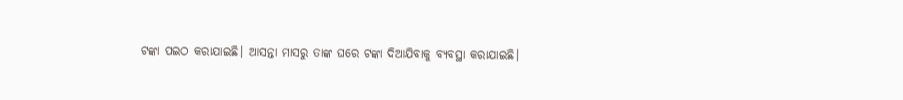ଟଙ୍କା ପଇଠ କରାଯାଇଛି। ଆସନ୍ତା ମାସରୁ ତାଙ୍କ ଘରେ ଟଙ୍କା ଦିଆଯିବାକୁ ବ୍ୟବସ୍ଥା କରାଯାଇଛି।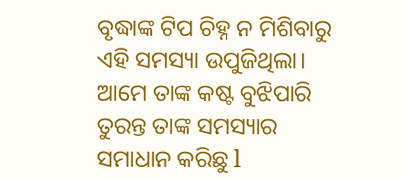ବୃଦ୍ଧାଙ୍କ ଟିପ ଚିହ୍ନ ନ ମିଶିବାରୁ ଏହି ସମସ୍ୟା ଉପୁଜିଥିଲା। ଆମେ ତାଙ୍କ କଷ୍ଟ ବୁଝିପାରି ତୁରନ୍ତ ତାଙ୍କ ସମସ୍ୟାର ସମାଧାନ କରିଛୁ l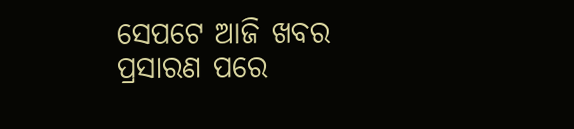ସେପଟେ ଆଜି ଖବର ପ୍ରସାରଣ ପରେ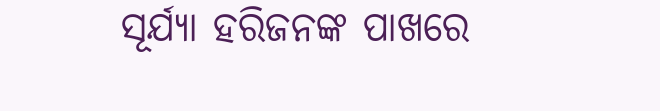ସୂର୍ଯ୍ୟା ହରିଜନଙ୍କ ପାଖରେ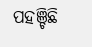ପହଞ୍ଚିଛି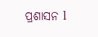ପ୍ରଶାସନ l